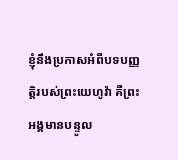ខ្ញុំនឹងប្រកាសអំពីបទបញ្ញត្តិរបស់ព្រះយេហូវ៉ា គឺព្រះអង្គមានបន្ទូល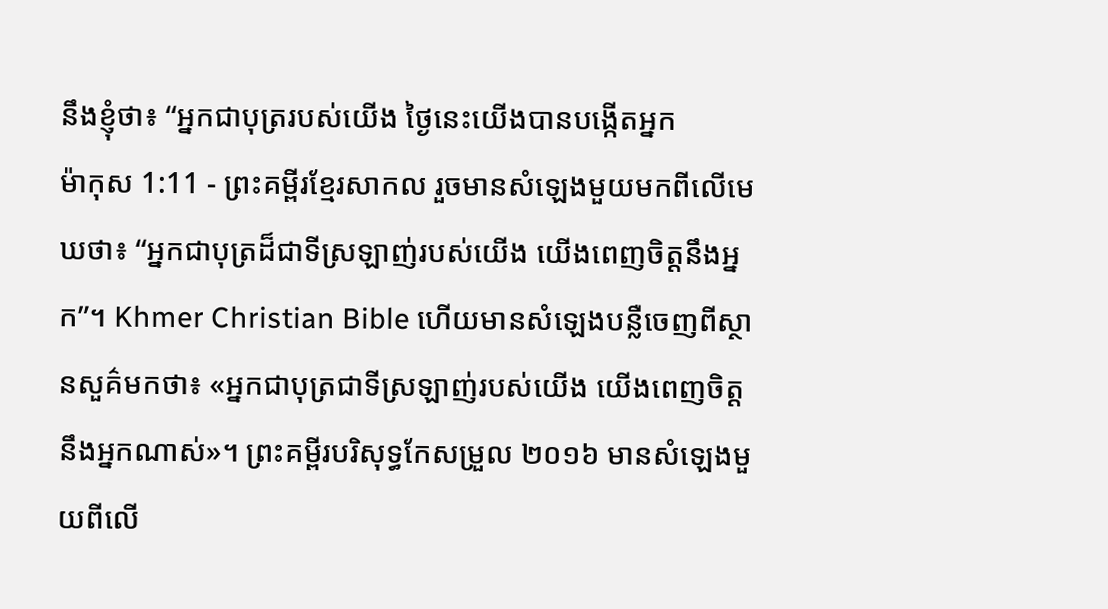នឹងខ្ញុំថា៖ “អ្នកជាបុត្ររបស់យើង ថ្ងៃនេះយើងបានបង្កើតអ្នក
ម៉ាកុស 1:11 - ព្រះគម្ពីរខ្មែរសាកល រួចមានសំឡេងមួយមកពីលើមេឃថា៖ “អ្នកជាបុត្រដ៏ជាទីស្រឡាញ់របស់យើង យើងពេញចិត្តនឹងអ្នក”។ Khmer Christian Bible ហើយមានសំឡេងបន្លឺចេញពីស្ថានសួគ៌មកថា៖ «អ្នកជាបុត្រជាទីស្រឡាញ់របស់យើង យើងពេញចិត្ដនឹងអ្នកណាស់»។ ព្រះគម្ពីរបរិសុទ្ធកែសម្រួល ២០១៦ មានសំឡេងមួយពីលើ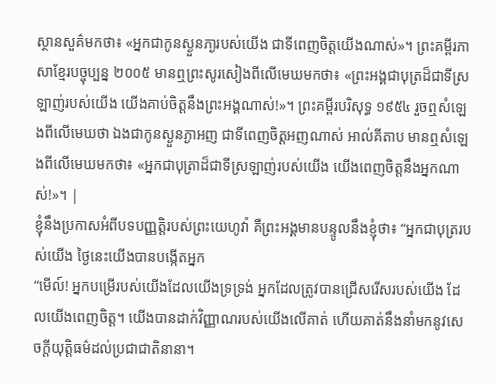ស្ថានសួគ៌មកថា៖ «អ្នកជាកូនស្ងួនភា្ងរបស់យើង ជាទីពេញចិត្តយើងណាស់»។ ព្រះគម្ពីរភាសាខ្មែរបច្ចុប្បន្ន ២០០៥ មានឮព្រះសូរសៀងពីលើមេឃមកថា៖ «ព្រះអង្គជាបុត្រដ៏ជាទីស្រឡាញ់របស់យើង យើងគាប់ចិត្តនឹងព្រះអង្គណាស់!»។ ព្រះគម្ពីរបរិសុទ្ធ ១៩៥៤ រួចឮសំឡេងពីលើមេឃថា ឯងជាកូនស្ងួនភ្ងាអញ ជាទីពេញចិត្តអញណាស់ អាល់គីតាប មានឮសំឡេងពីលើមេឃមកថា៖ «អ្នកជាបុត្រាដ៏ជាទីស្រឡាញ់របស់យើង យើងពេញចិត្តនឹងអ្នកណាស់!»។ |
ខ្ញុំនឹងប្រកាសអំពីបទបញ្ញត្តិរបស់ព្រះយេហូវ៉ា គឺព្រះអង្គមានបន្ទូលនឹងខ្ញុំថា៖ “អ្នកជាបុត្ររបស់យើង ថ្ងៃនេះយើងបានបង្កើតអ្នក
“មើល៍! អ្នកបម្រើរបស់យើងដែលយើងទ្រទ្រង់ អ្នកដែលត្រូវបានជ្រើសរើសរបស់យើង ដែលយើងពេញចិត្ត។ យើងបានដាក់វិញ្ញាណរបស់យើងលើគាត់ ហើយគាត់នឹងនាំមកនូវសេចក្ដីយុត្តិធម៌ដល់ប្រជាជាតិនានា។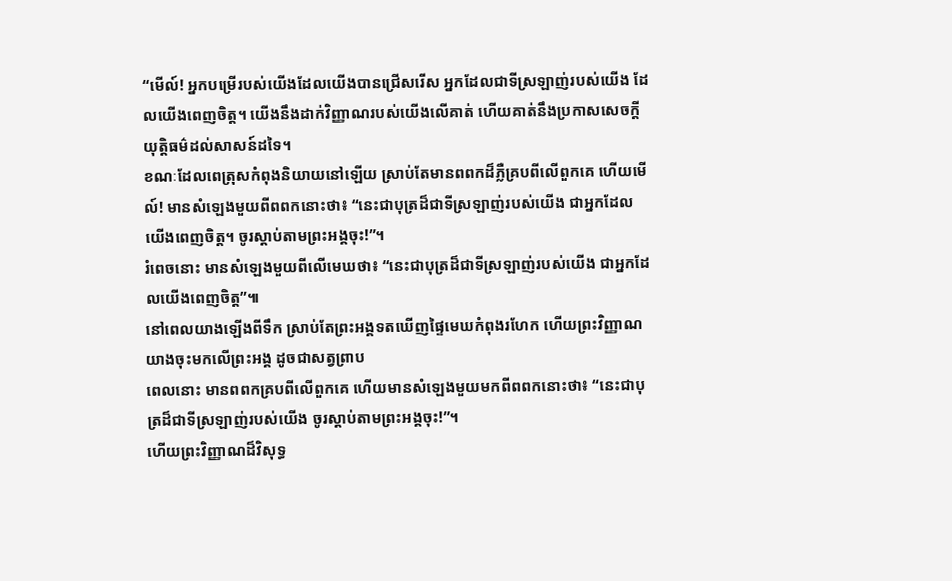“មើល៍! អ្នកបម្រើរបស់យើងដែលយើងបានជ្រើសរើស អ្នកដែលជាទីស្រឡាញ់របស់យើង ដែលយើងពេញចិត្ត។ យើងនឹងដាក់វិញ្ញាណរបស់យើងលើគាត់ ហើយគាត់នឹងប្រកាសសេចក្ដីយុត្តិធម៌ដល់សាសន៍ដទៃ។
ខណៈដែលពេត្រុសកំពុងនិយាយនៅឡើយ ស្រាប់តែមានពពកដ៏ភ្លឺគ្របពីលើពួកគេ ហើយមើល៍! មានសំឡេងមួយពីពពកនោះថា៖ “នេះជាបុត្រដ៏ជាទីស្រឡាញ់របស់យើង ជាអ្នកដែលយើងពេញចិត្ត។ ចូរស្ដាប់តាមព្រះអង្គចុះ!”។
រំពេចនោះ មានសំឡេងមួយពីលើមេឃថា៖ “នេះជាបុត្រដ៏ជាទីស្រឡាញ់របស់យើង ជាអ្នកដែលយើងពេញចិត្ត”៕
នៅពេលយាងឡើងពីទឹក ស្រាប់តែព្រះអង្គទតឃើញផ្ទៃមេឃកំពុងរហែក ហើយព្រះវិញ្ញាណយាងចុះមកលើព្រះអង្គ ដូចជាសត្វព្រាប
ពេលនោះ មានពពកគ្របពីលើពួកគេ ហើយមានសំឡេងមួយមកពីពពកនោះថា៖ “នេះជាបុត្រដ៏ជាទីស្រឡាញ់របស់យើង ចូរស្ដាប់តាមព្រះអង្គចុះ!”។
ហើយព្រះវិញ្ញាណដ៏វិសុទ្ធ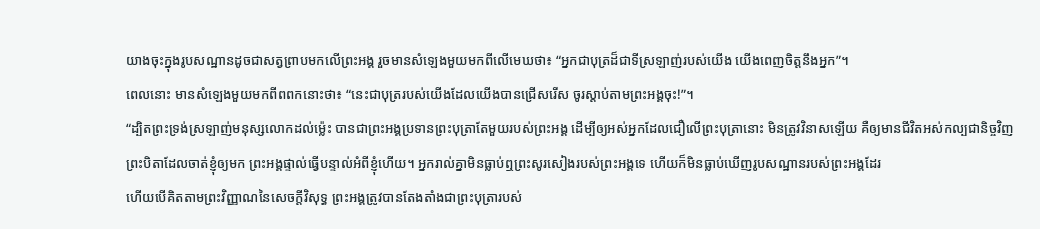យាងចុះក្នុងរូបសណ្ឋានដូចជាសត្វព្រាបមកលើព្រះអង្គ រួចមានសំឡេងមួយមកពីលើមេឃថា៖ “អ្នកជាបុត្រដ៏ជាទីស្រឡាញ់របស់យើង យើងពេញចិត្តនឹងអ្នក”។
ពេលនោះ មានសំឡេងមួយមកពីពពកនោះថា៖ “នេះជាបុត្ររបស់យើងដែលយើងបានជ្រើសរើស ចូរស្ដាប់តាមព្រះអង្គចុះ!”។
“ដ្បិតព្រះទ្រង់ស្រឡាញ់មនុស្សលោកដល់ម្ល៉េះ បានជាព្រះអង្គប្រទានព្រះបុត្រាតែមួយរបស់ព្រះអង្គ ដើម្បីឲ្យអស់អ្នកដែលជឿលើព្រះបុត្រានោះ មិនត្រូវវិនាសឡើយ គឺឲ្យមានជីវិតអស់កល្បជានិច្ចវិញ
ព្រះបិតាដែលចាត់ខ្ញុំឲ្យមក ព្រះអង្គផ្ទាល់ធ្វើបន្ទាល់អំពីខ្ញុំហើយ។ អ្នករាល់គ្នាមិនធ្លាប់ឮព្រះសូរសៀងរបស់ព្រះអង្គទេ ហើយក៏មិនធ្លាប់ឃើញរូបសណ្ឋានរបស់ព្រះអង្គដែរ
ហើយបើគិតតាមព្រះវិញ្ញាណនៃសេចក្ដីវិសុទ្ធ ព្រះអង្គត្រូវបានតែងតាំងជាព្រះបុត្រារបស់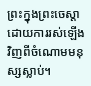ព្រះក្នុងព្រះចេស្ដា ដោយការរស់ឡើងវិញពីចំណោមមនុស្សស្លាប់។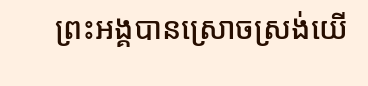ព្រះអង្គបានស្រោចស្រង់យើ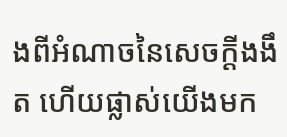ងពីអំណាចនៃសេចក្ដីងងឹត ហើយផ្លាស់យើងមក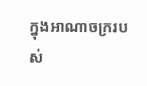ក្នុងអាណាចក្ររបស់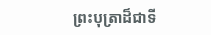ព្រះបុត្រាដ៏ជាទី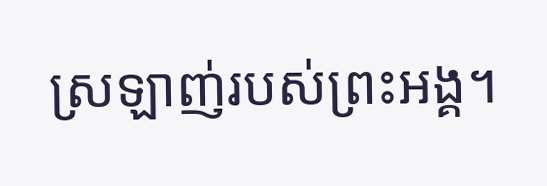ស្រឡាញ់របស់ព្រះអង្គ។